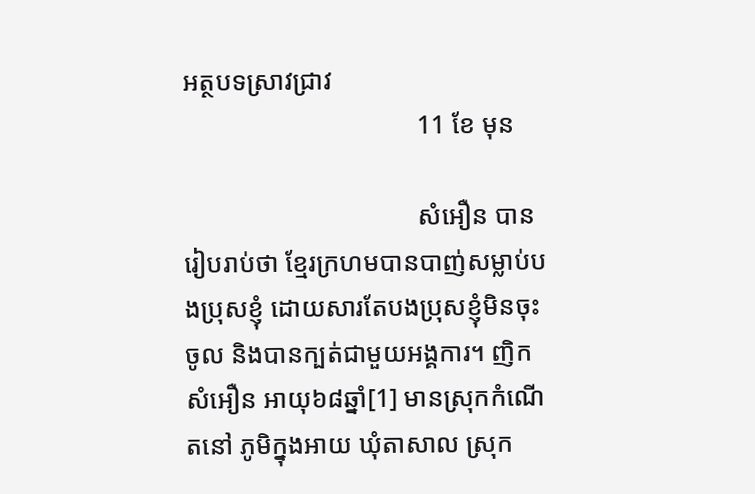អត្ថបទស្រាវជ្រាវ
                                    11 ខែ មុន

                                    សំអឿន បានរៀបរាប់ថា ខ្មែរក្រហមបានបាញ់សម្លាប់បងប្រុសខ្ញុំ ដោយសារតែបងប្រុសខ្ញុំមិនចុះចូល និងបានក្បត់ជាមួយអង្គការ។ ញិក សំអឿន អាយុ៦៨ឆ្នាំ[1] មានស្រុកកំណើតនៅ ភូមិក្នុងអាយ ឃុំតាសាល ស្រុក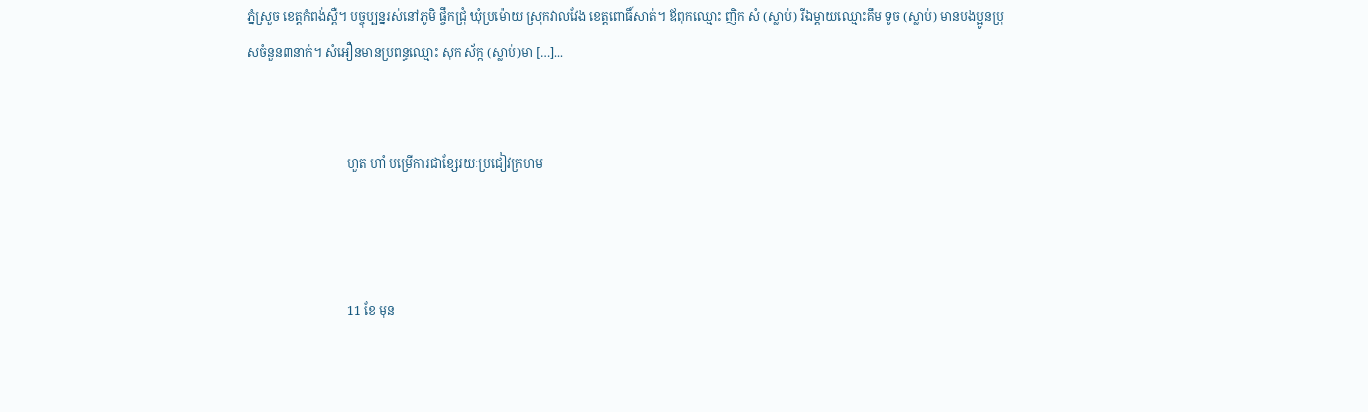ភ្នំស្រួច ខេត្តកំពង់ស្ពឺ។ បច្ចុប្បន្នរស់នៅភូមិ ផ្ចឹកជ្រុំ ឃុំប្រម៉ោយ ស្រុកវាលវែង ខេត្តពោធិ៍សាត់។ ឪពុកឈ្មោះ ញិក សំ (ស្លាប់) រីឯម្តាយឈ្មោះគឹម ទូច (ស្លាប់) មានបងប្អូនប្រុសចំនួន៣នាក់។ សំអឿនមានប្រពន្ធឈ្មោះ សុក ស័ក្ក (ស្លាប់)មា […]...


                                ហួត ហាំ បម្រើការជាខ្សែរយៈប្រជៀវក្រហម



                                11 ខែ មុន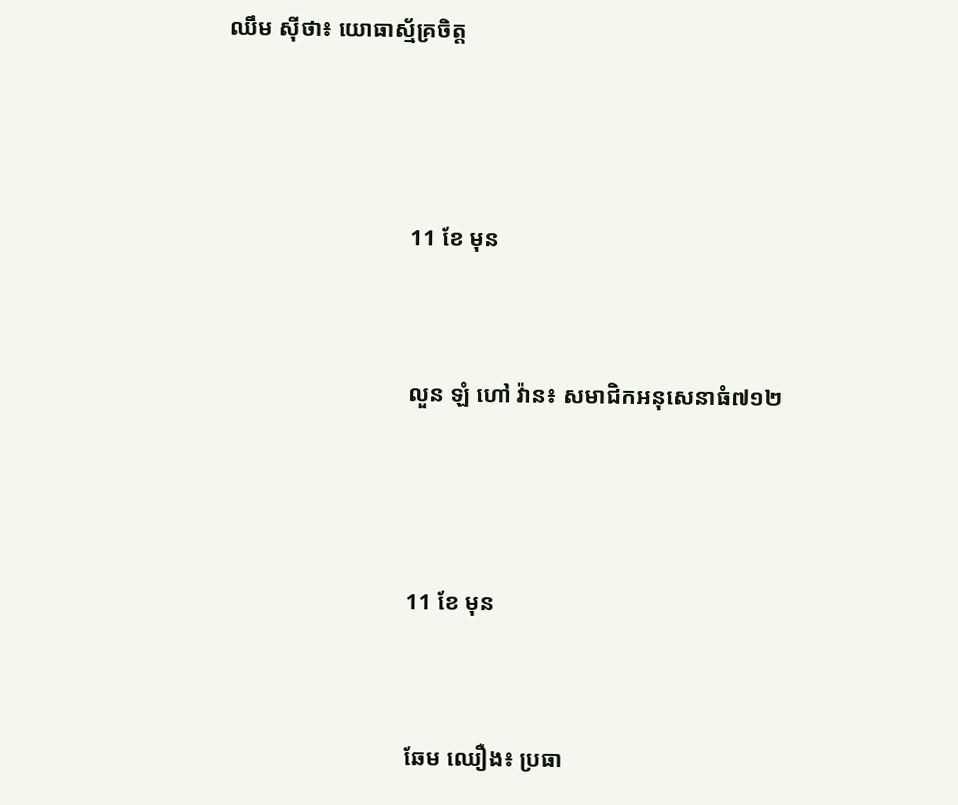ឈឹម ស៊ីថា៖ យោធាស្ម័គ្រចិត្ត



                                11 ខែ មុន


                                លួន ឡំ ហៅ វ៉ាន៖ សមាជិកអនុសេនាធំ៧១២



                                11 ខែ មុន


                                ឆែម ឈឿង៖ ប្រធា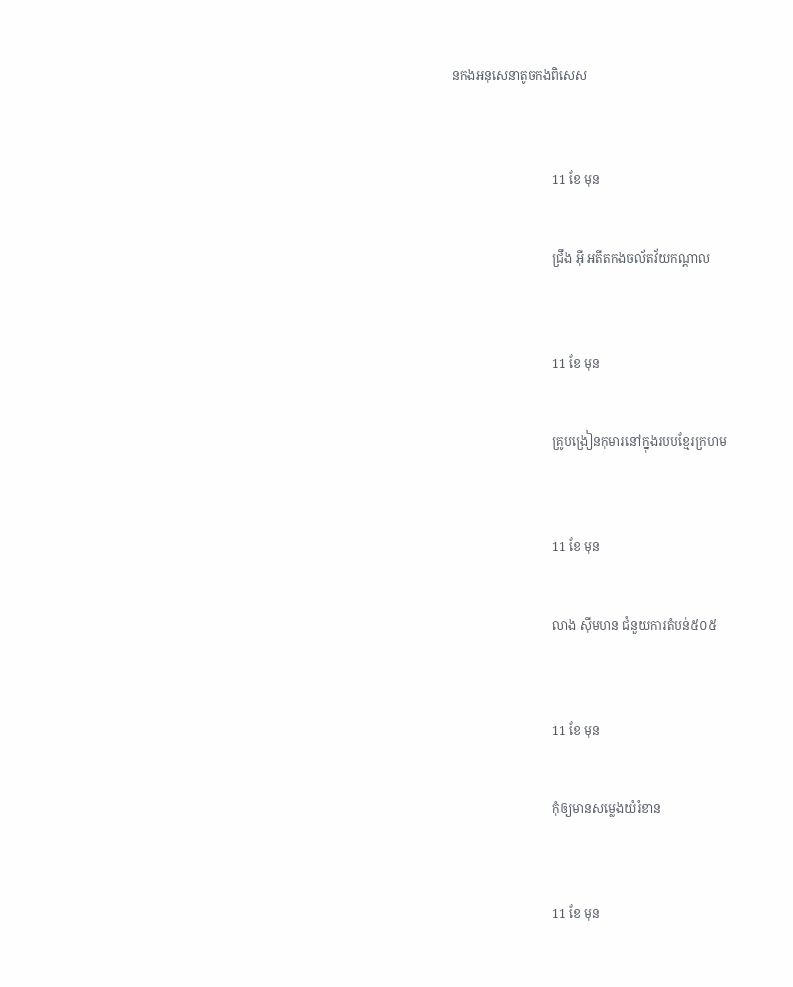នកងអនុសេនាតូចកងពិសេស



                                11 ខែ មុន


                                ជ្រឹង អ៊ី អតីតកងចល័តវ័យកណ្ដាល



                                11 ខែ មុន


                                គ្រូបង្រៀនកុមារនៅក្នុងរបបខ្មែរក្រហម



                                11 ខែ មុន


                                លាង ស៊ីមហន ជំនួយការតំបន់៥០៥



                                11 ខែ មុន


                                កុំឲ្យមានសម្លេងយំរំខាន



                                11 ខែ មុន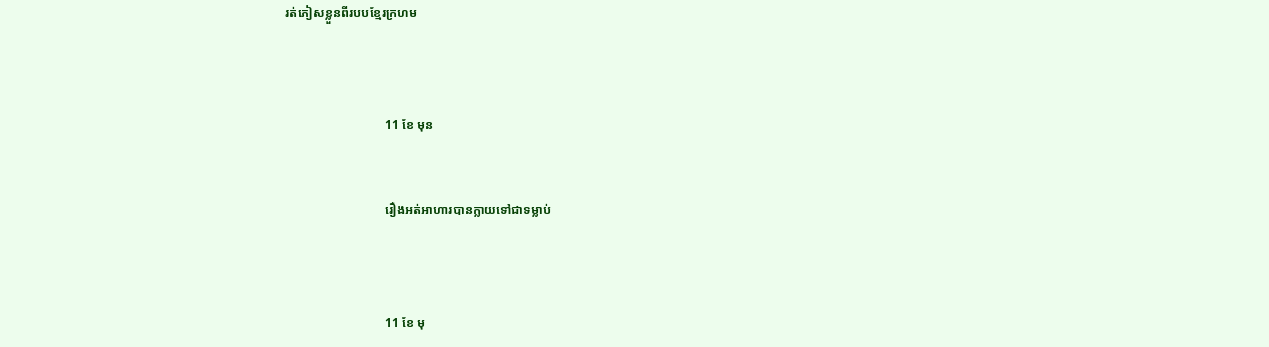រត់ភៀសខ្លួនពីរបបខ្មែរក្រហម



                                11 ខែ មុន


                                រឿងអត់អាហារបានក្លាយទៅជាទម្លាប់



                                11 ខែ មុ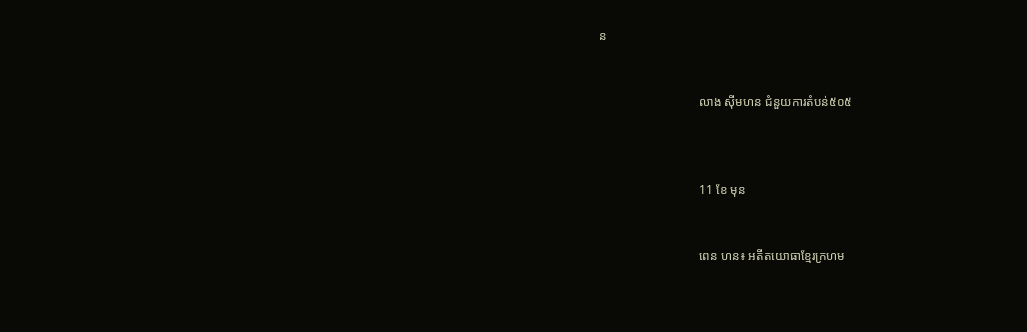ន


                                លាង ស៊ីមហន ជំនួយការតំបន់៥០៥



                                11 ខែ មុន


                                ពេន ហន៖ អតីតយោធាខ្មែរក្រហម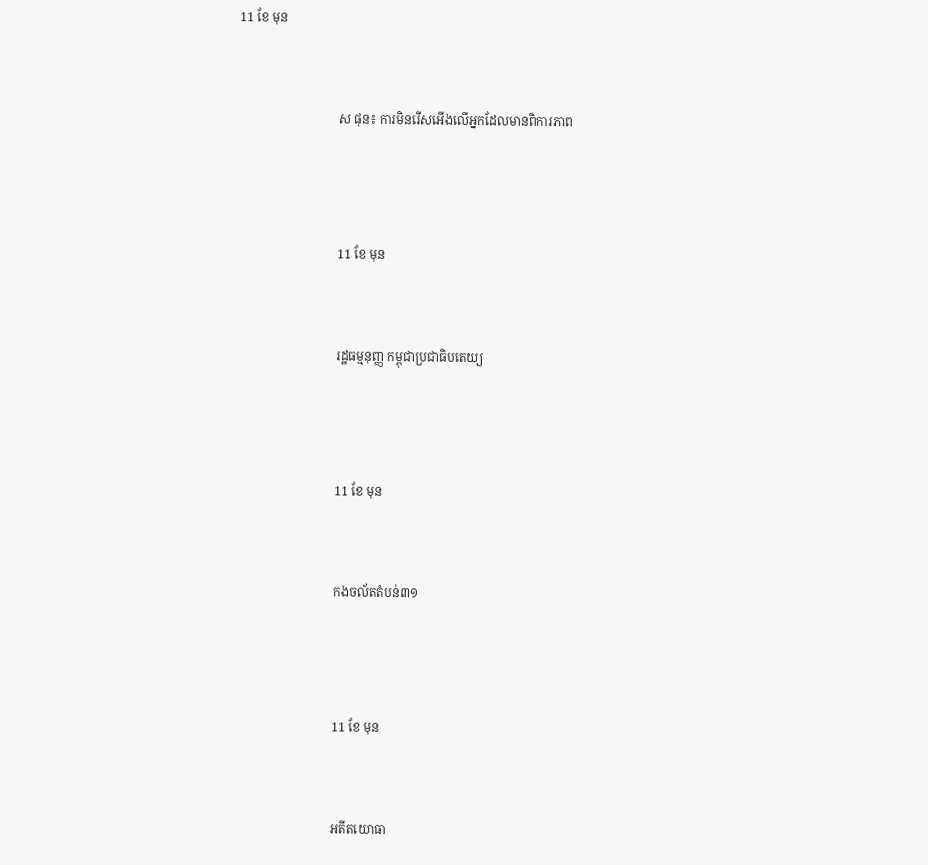11 ខែ មុន


                                ស ផុន៖ ការមិនរើសអើងលើអ្នកដែលមានពិការភាព



                                11 ខែ មុន


                                រដ្ឋធម្មនុញ្ញ កម្ពុជាប្រជាធិបតេយ្យ



                                11 ខែ មុន


                                កងចល័តតំបន់៣១



                                11 ខែ មុន


                                អតីតយោធា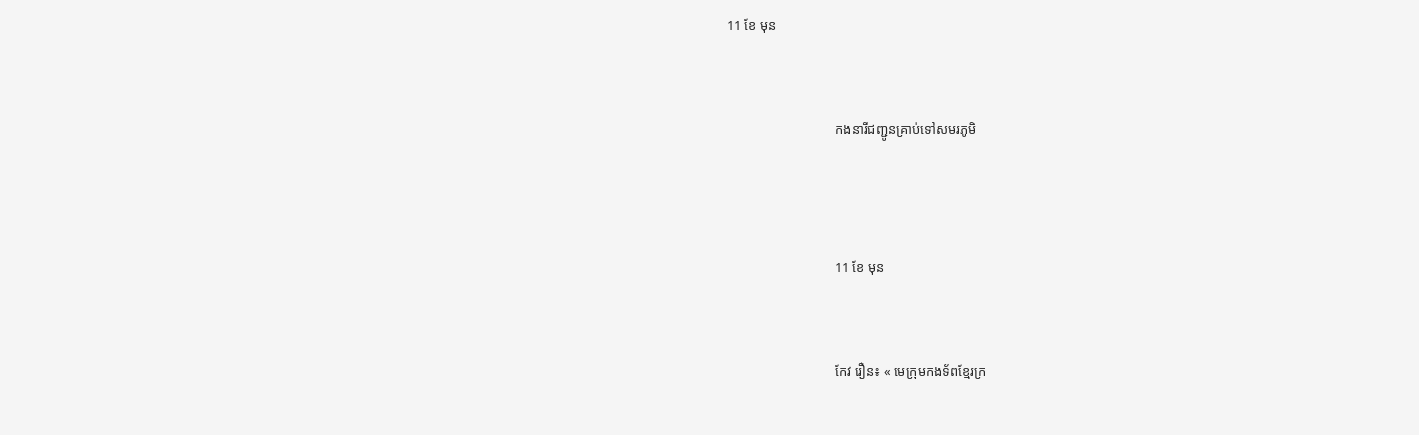11 ខែ មុន


                                កងនារីជញ្ជូនគ្រាប់ទៅសមរភូមិ



                                11 ខែ មុន


                                កែវ រឿន៖ « មេក្រុមកងទ័ពខ្មែរក្រ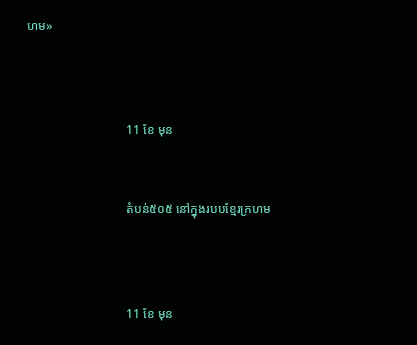ហម»



                                11 ខែ មុន


                                តំបន់៥០៥ នៅក្នុងរបបខ្មែរក្រហម



                                11 ខែ មុន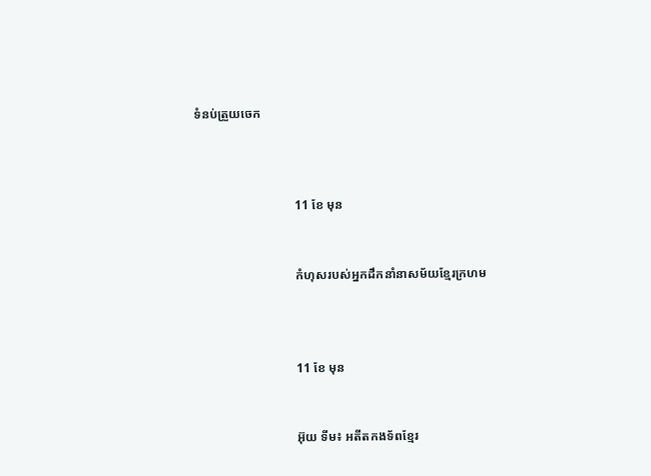ទំនប់ត្រួយចេក



                                11 ខែ មុន


                                កំហុសរបស់អ្នកដឹកនាំនាសម័យខ្មែរក្រហម



                                11 ខែ មុន


                                អ៊ុយ ទីម៖ អតីតកងទ័ពខ្មែរ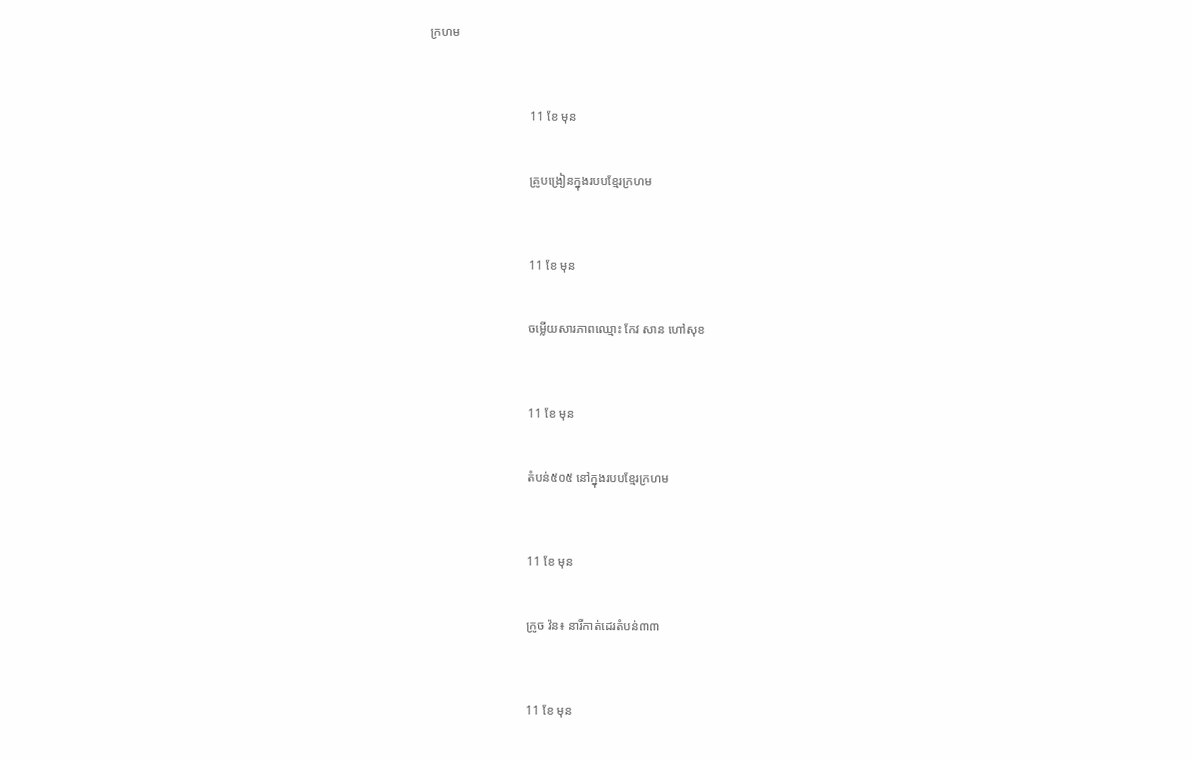ក្រហម



                                11 ខែ មុន


                                គ្រូបង្រៀនក្នុងរបបខ្មែរក្រហម



                                11 ខែ មុន


                                ចម្លើយសារភាពឈ្មោះ កែវ សាន ហៅសុខ



                                11 ខែ មុន


                                តំបន់៥០៥ នៅក្នុងរបបខ្មែរក្រហម



                                11 ខែ មុន


                                ក្រូច វ៉ន៖ នារីកាត់ដេរតំបន់៣៣



                                11 ខែ មុន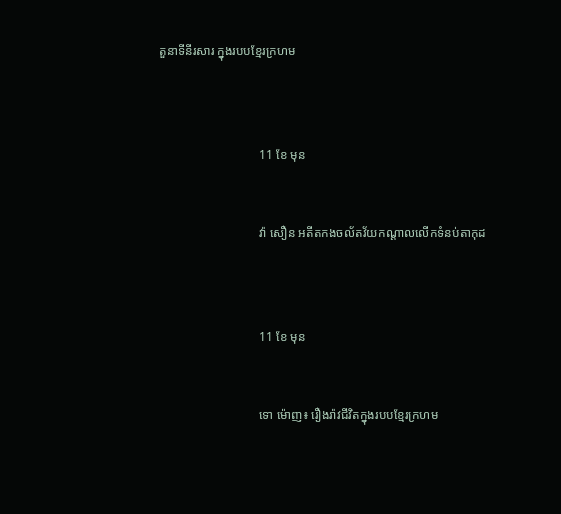តួនាទីនីរសារ ក្នុងរបបខ្មែរក្រហម



                                11 ខែ មុន


                                វ៉ា សឿន អតីតកងចល័តវ័យកណ្ដាលលើកទំនប់តាកុដ



                                11 ខែ មុន


                                ទោ ម៉ោញ៖ រឿងរ៉ាវជីវិតក្នុងរបបខ្មែរក្រហម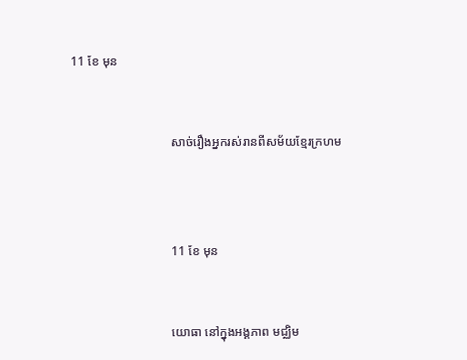11 ខែ មុន


                                សាច់រឿងអ្នករស់រានពីសម័យខ្មែរក្រហម



                                11 ខែ មុន


                                យោធា នៅក្នុងអង្គភាព មជ្ឈិម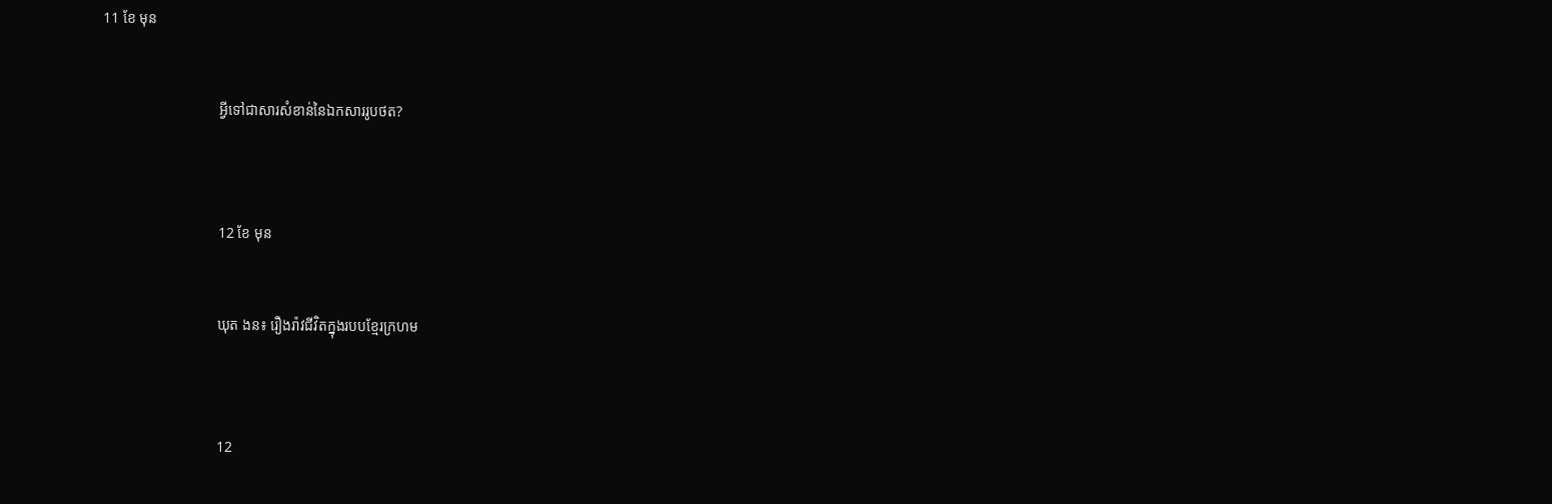11 ខែ មុន


                                អ្វីទៅជាសារសំខាន់នៃឯកសាររូបថត?



                                12 ខែ មុន


                                ឃុត ងន៖ រឿងរ៉ាវជីវិតក្នុងរបបខ្មែរក្រហម



                                12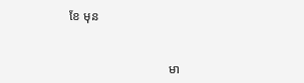ខែ មុន


                                មា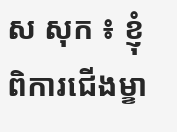ស សុក ៖ ខ្ញុំពិការជើងម្ខា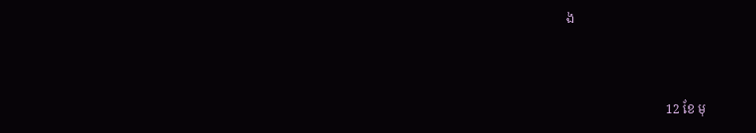ង



                                12 ខែ មុ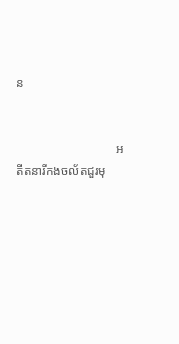ន


                                អតីតនារីកងចល័តជួរមុ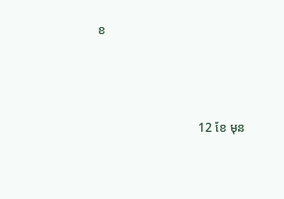ខ



                                12 ខែ មុន